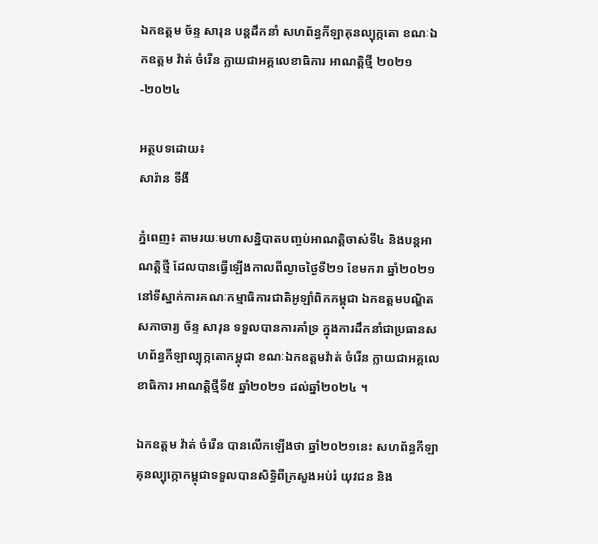ឯកឧត្តម ច័ន្ទ សារុន បន្តដឹកនាំ សហព័ន្ធកីឡាគុនល្បុក្កតោ ខណៈឯកឧត្តម វ៉ាត់ ចំរើន ក្លាយជាអគ្គលេខាធិការ អាណត្តិថ្មី ២០២១-២០២៤

អត្ថបទដោយ៖
សារ៉ាន ទីងី

ភ្នំពេញ៖ តាមរយៈមហាសន្និបាតបញ្ចប់អាណត្តិចាស់ទី៤ និងបន្តអាណត្តិថ្មី ដែលបានធ្វើឡើងកាលពីល្ងាចថ្ងៃទី២១ ខែមករា ឆ្នាំ២០២១ នៅទីស្នាក់ការគណៈកម្មាធិការជាតិអូឡាំពិកកម្ពុជា ឯកឧត្តមបណ្ឌិតសភាចារ្យ ច័ន្ទ សារុន ទទួលបានការគាំទ្រ ក្នុងការដឹកនាំជាប្រធានសហព័ន្ធកីឡាល្បុក្កតោកម្ពុជា ខណៈឯកឧត្តមវ៉ាត់ ចំរើន ក្លាយជាអគ្គលេខាធិការ អាណត្តិថ្មីទី៥ ឆ្នាំ២០២១ ដល់ឆ្នាំ២០២៤ ។

ឯកឧត្តម វ៉ាត់ ចំរើន បានលើកឡើងថា ឆ្នាំ២០២១នេះ សហព័ន្ធកីឡាគុនល្បុក្កោកម្ពុជាទទួលបានសិទ្ធិពីក្រសួងអប់រំ យុវជន និង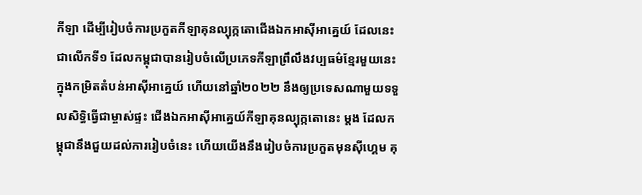កីឡា ដើម្បីរៀបចំការប្រកួតកីឡាគុនល្បុក្កតោជើងឯកអាស៊ីអាគ្នេយ៍ ដែលនេះជាលើកទី១ ដែលកម្ពុជាបានរៀបចំលើប្រភេទកីឡាព្រឹលឹងវប្បធម៌ខ្មែរមួយនេះក្នុងកម្រិតតំបន់អាស៊ីអាគ្នេយ៍ ហើយនៅឆ្នាំ២០២២ នឹងឲ្យប្រទេសណាមួយទទួលសិទ្ធិធ្វើជាម្ចាស់ផ្ទះ ជើងឯកអាស៊ីអាគ្នេយ៍កីឡាគុនល្បុក្កតោនេះ ម្តង ដែលកម្ពុជានឹងជួយដល់ការរៀបចំនេះ ហើយយើងនឹងរៀបចំការប្រកួតមុនស៊ីហ្គេម គុ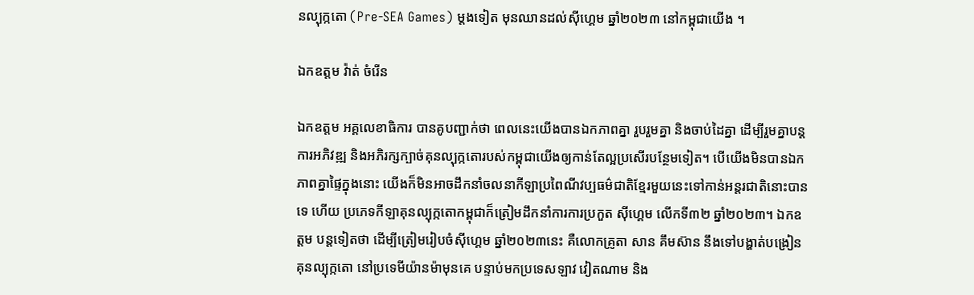នល្បុក្កតោ (Pre-SEA Games) ម្តងទៀត មុនឈានដល់ស៊ីហ្គេម ឆ្នាំ២០២៣ នៅកម្ពុជាយើង ។

ឯកឧត្តម វ៉ាត់ ចំរើន

ឯកឧត្តម អគ្គលេខាធិការ បានគូបញ្ជាក់ថា ពេលនេះយើងបានឯកភាពគ្នា រួបរួមគ្នា និងចាប់ដៃគ្នា ដើម្បីរួមគ្នាបន្តការអភិវឌ្ឍ និងអភិរក្សក្បាច់គុនល្បុក្កតោរបស់កម្ពុជាយើងឲ្យកាន់តែល្អប្រសើរបន្ថែមទៀត។ បើយើងមិនបានឯកភាពគ្នាផ្ទៃក្នុងនោះ យើងក៏មិនអាចដឹកនាំចលនាកីឡាប្រពៃណីវប្បធម៌ជាតិខ្មែរមួយនេះទៅកាន់អន្តរជាតិនោះបានទេ ហើយ ប្រភេទកីឡាគុនល្បុក្កតោកម្ពុជាក៏ត្រៀមដឹកនាំការការប្រកួត ស៊ីហ្គេម លើកទី៣២ ឆ្នាំ២០២៣។ ឯកឧត្តម បន្តទៀតថា ដើម្បីត្រៀមរៀបចំស៊ីហ្គេម ឆ្នាំ២០២៣នេះ គឺលោកគ្រូតា សាន គឹមស៊ាន នឹងទៅបង្ហាត់បង្រៀនគុនល្បុក្កតោ នៅប្រទេមីយ៉ានម៉ាមុនគេ បន្ទាប់មកប្រទេសឡាវ វៀតណាម និង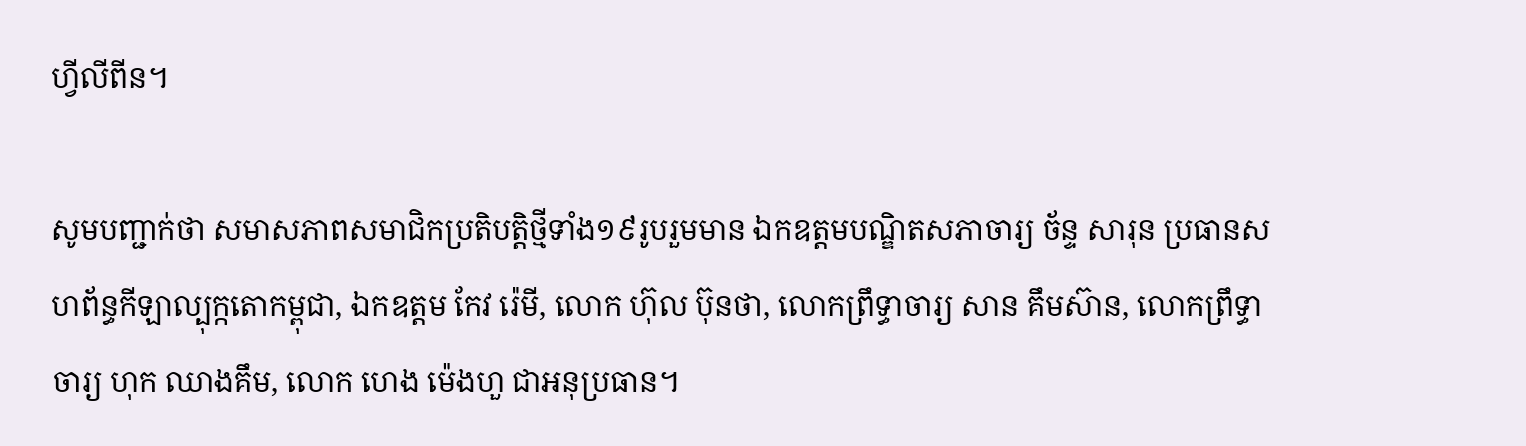ហ្វីលីពីន។

សូមបញ្ជាក់ថា សមាសភាពសមាជិកប្រតិបត្តិថ្មីទាំង១៩រូបរួមមាន ឯកឧត្តមបណ្ឌិតសភាចារ្យ ច័ន្ទ សារុន ប្រធានសហព័ន្ធកីឡាល្បុក្កតោកម្ពុជា, ឯកឧត្តម កែវ រ៉េមី, លោក ហ៊ុល ប៊ុនថា, លោកព្រឹទ្ធាចារ្យ សាន គឹមស៊ាន, លោកព្រឹទ្ធាចារ្យ ហុក ឈាងគឹម, លោក ហេង ម៉េងហួ ជាអនុប្រធាន។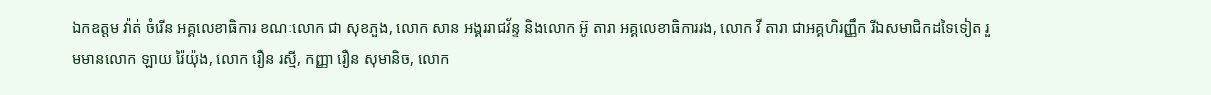ឯកឧត្តម វ៉ាត់ ចំរើន អគ្គលេខាធិការ ខណៈលោក ជា សុខភួង, លោក សាន អង្គររាជវ័ន្ទ និងលោក អ៊ូ តារា អគ្គលេខាធិការរង, លោក វី តារា ជាអគ្គហិរញ្ញឹក រីឯសមាជិកដទៃទៀត រួមមានលោក ឡាយ រ៉ៃយ៉ុង, លោក រឿន រស្មី, កញ្ញា រឿន សុមានិច, លោក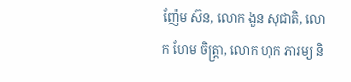ញ៉ែម ស៊ន, លោក ងួន សុជាតិ, លោក ហែម ចិត្រ្តា, លោក ហុក ភារម្យ និ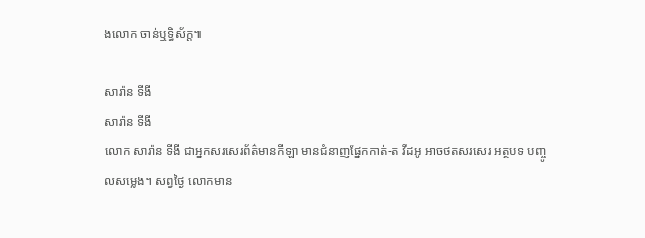ងលោក ចាន់ឬទិ្ធស័ក្ត៕

សារ៉ាន ទីងី
សារ៉ាន ទីងី
លោក សារ៉ាន ទីងី ជាអ្នកសរសេរព័ត៌មានកីឡា មានជំនាញផ្នែកកាត់-ត វីដអូ អាចថតសរសេរ អត្ថបទ បញ្ចូលសម្លេង។ សព្វថ្ងៃ លោកមាន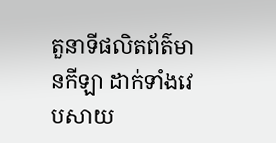តួនាទីផលិតព័ត៌មានកីឡា ដាក់ទាំងវេបសាយ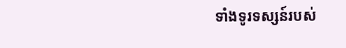ទាំងទូរទស្សន៍របស់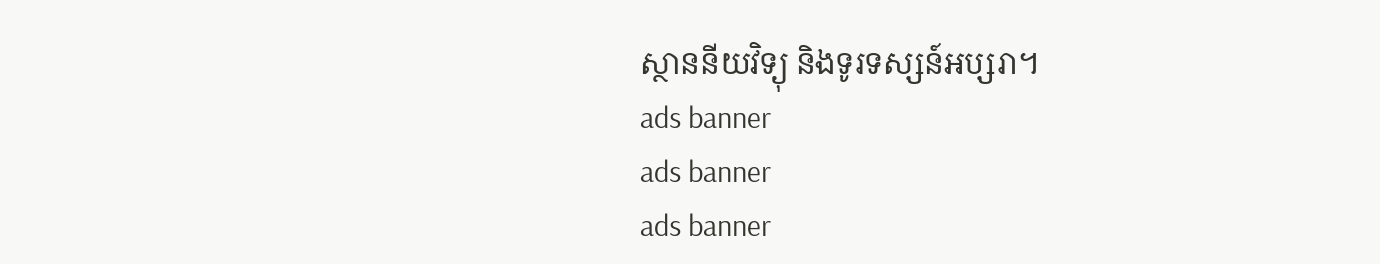ស្ថាននីយវិទ្យុ និងទូរទស្សន៍អប្សរា។
ads banner
ads banner
ads banner